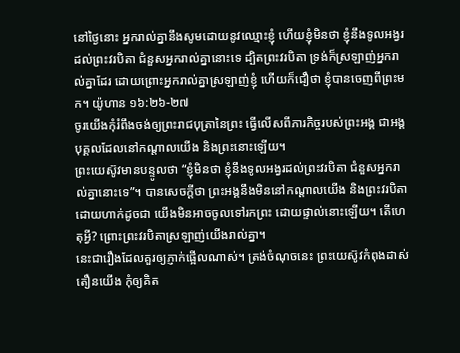នៅថ្ងៃនោះ អ្នករាល់គ្នានឹងសូមដោយនូវឈ្មោះខ្ញុំ ហើយខ្ញុំមិនថា ខ្ញុំនឹងទូលអង្វរដល់ព្រះវរបិតា ជំនួសអ្នករាល់គ្នានោះទេ ដ្បិតព្រះវរបិតា ទ្រង់ក៏ស្រឡាញ់អ្នករាល់គ្នាដែរ ដោយព្រោះអ្នករាល់គ្នាស្រឡាញ់ខ្ញុំ ហើយក៏ជឿថា ខ្ញុំបានចេញពីព្រះមក។ យ៉ូហាន ១៦:២៦-២៧
ចូរយើងកុំរំពឹងចង់ឲ្យព្រះរាជបុត្រានៃព្រះ ធ្វើលើសពីភារកិច្ចរបស់ព្រះអង្គ ជាអង្គបុគ្គលដែលនៅកណ្តាលយើង និងព្រះនោះឡើយ។
ព្រះយេស៊ូវមានបន្ទូលថា “ខ្ញុំមិនថា ខ្ញុំនឹងទូលអង្វរដល់ព្រះវរបិតា ជំនួសអ្នករាល់គ្នានោះទេ”។ បានសេចក្តីថា ព្រះអង្គនឹងមិននៅកណ្តាលយើង និងព្រះវរបិតា ដោយហាក់ដូចជា យើងមិនអាចចូលទៅរកព្រះ ដោយផ្ទាល់នោះឡើយ។ តើហេតុអ្វី? ព្រោះព្រះវរបិតាស្រឡាញ់យើងរាល់គ្នា។
នេះជារឿងដែលគួរឲ្យភ្ញាក់ផ្អើលណាស់។ ត្រង់ចំណុចនេះ ព្រះយេស៊ូវកំពុងដាស់តឿនយើង កុំឲ្យគិត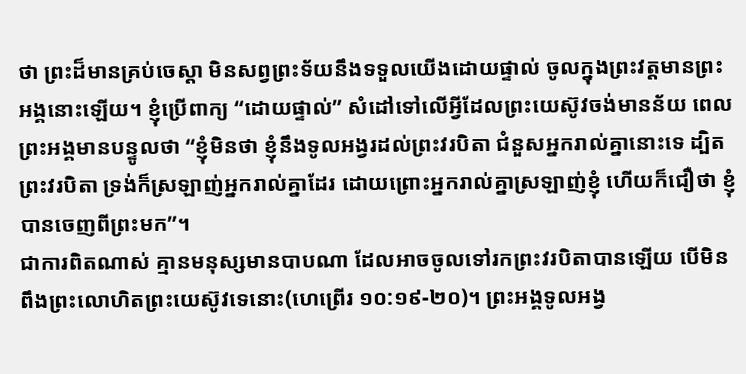ថា ព្រះដ៏មានគ្រប់ចេស្ដា មិនសព្វព្រះទ័យនឹងទទួលយើងដោយផ្ទាល់ ចូលក្នុងព្រះវត្តមានព្រះអង្គនោះឡើយ។ ខ្ញុំប្រើពាក្យ “ដោយផ្ទាល់” សំដៅទៅលើអ្វីដែលព្រះយេស៊ូវចង់មានន័យ ពេលព្រះអង្គមានបន្ទូលថា “ខ្ញុំមិនថា ខ្ញុំនឹងទូលអង្វរដល់ព្រះវរបិតា ជំនួសអ្នករាល់គ្នានោះទេ ដ្បិតព្រះវរបិតា ទ្រង់ក៏ស្រឡាញ់អ្នករាល់គ្នាដែរ ដោយព្រោះអ្នករាល់គ្នាស្រឡាញ់ខ្ញុំ ហើយក៏ជឿថា ខ្ញុំបានចេញពីព្រះមក”។
ជាការពិតណាស់ គ្មានមនុស្សមានបាបណា ដែលអាចចូលទៅរកព្រះវរបិតាបានឡើយ បើមិនពឹងព្រះលោហិតព្រះយេស៊ូវទេនោះ(ហេព្រើរ ១០:១៩-២០)។ ព្រះអង្គទូលអង្វ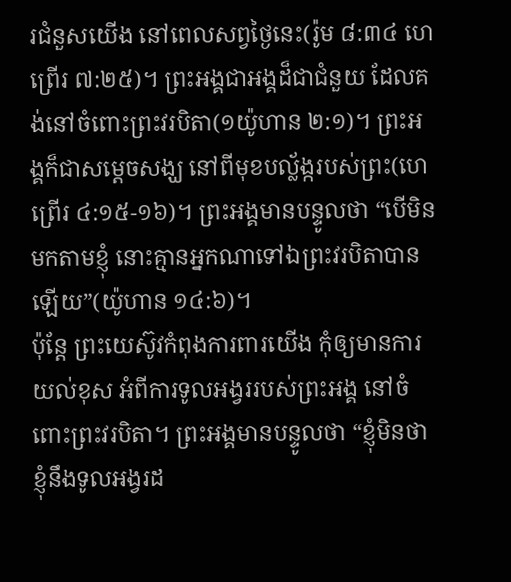រជំនួសយើង នៅពេលសព្វថ្ងៃនេះ(រ៉ូម ៨:៣៤ ហេព្រើរ ៧:២៥)។ ព្រះអង្គជាអង្គដ៏ជាជំនួយ ដែលគង់នៅចំពោះព្រះវរបិតា(១យ៉ូហាន ២:១)។ ព្រះអង្គក៏ជាសម្តេចសង្ឃ នៅពីមុខបល្ល័ង្ករបស់ព្រះ(ហេព្រើរ ៤:១៥-១៦)។ ព្រះអង្គមានបន្ទូលថា “បើមិនមកតាមខ្ញុំ នោះគ្មានអ្នកណាទៅឯព្រះវរបិតាបានឡើយ”(យ៉ូហាន ១៤:៦)។
ប៉ុន្តែ ព្រះយេស៊ូវកំពុងការពារយើង កុំឲ្យមានការយល់ខុស អំពីការទូលអង្វររបស់ព្រះអង្គ នៅចំពោះព្រះវរបិតា។ ព្រះអង្គមានបន្ទូលថា “ខ្ញុំមិនថា ខ្ញុំនឹងទូលអង្វរដ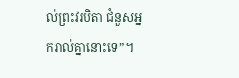ល់ព្រះវរបិតា ជំនួសអ្នករាល់គ្នានោះទេ”។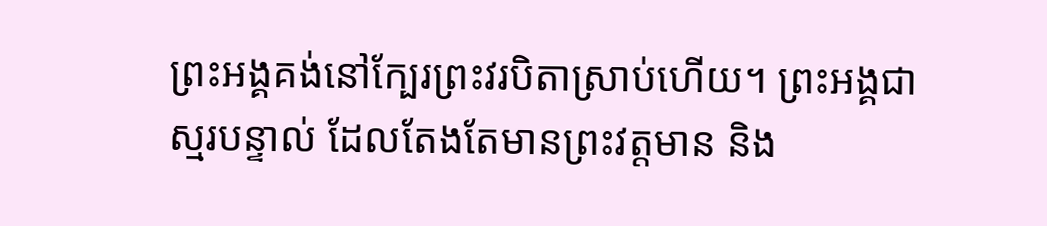ព្រះអង្គគង់នៅក្បែរព្រះវរបិតាស្រាប់ហើយ។ ព្រះអង្គជាស្មរបន្ទាល់ ដែលតែងតែមានព្រះវត្តមាន និង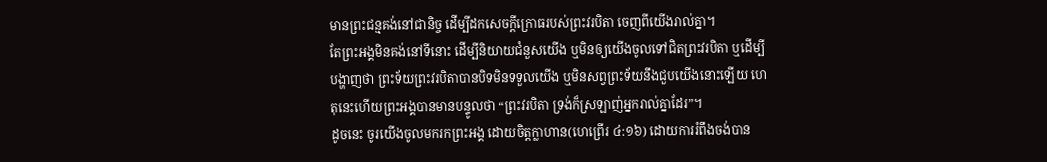មានព្រះជន្មគង់នៅជានិច្ច ដើម្បីដកសេចក្តីក្រោធរបស់ព្រះវរបិតា ចេញពីយើងរាល់គ្នា។
តែព្រះអង្គមិនគង់នៅទីនោះ ដើម្បីនិយាយជំនួសយើង ឬមិនឲ្យយើងចូលទៅជិតព្រះវរបិតា ឬដើម្បីបង្ហាញថា ព្រះទ័យព្រះវរបិតាបានបិទមិនទទួលយើង ឬមិនសព្វព្រះទ័យនឹងជួបយើងនោះឡើយ ហេតុនេះហើយព្រះអង្គបានមានបន្ទូលថា “ព្រះវរបិតា ទ្រង់ក៏ស្រឡាញ់អ្នករាល់គ្នាដែរ”។
ដូចនេះ ចូរយើងចូលមករកព្រះអង្គ ដោយចិត្តក្លាហាន(ហេព្រើរ ៤:១៦) ដោយការរំពឹងចង់បាន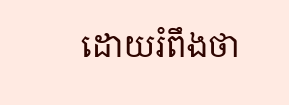ដោយរំពឹងថា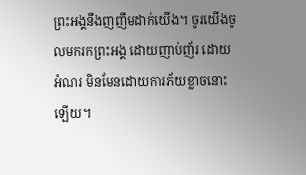ព្រះអង្គនឹងញញឹមដាក់យើង។ ចូរយើងចូលមករកព្រះអង្គ ដោយញាប់ញ័រ ដោយអំណរ មិនមែនដោយការភ័យខ្លាចនោះឡើយ។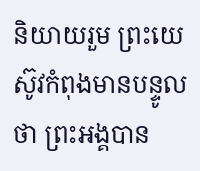និយាយរួម ព្រះយេស៊ូវកំពុងមានបន្ទូលថា ព្រះអង្គបាន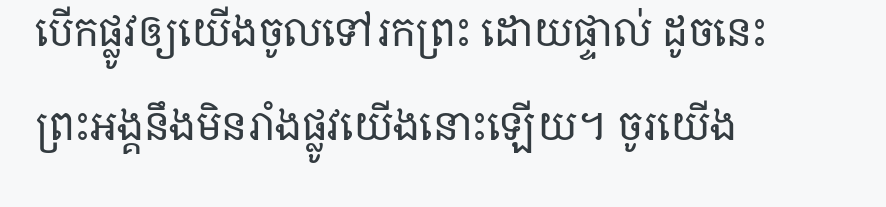បើកផ្លូវឲ្យយើងចូលទៅរកព្រះ ដោយផ្ទាល់ ដូចនេះ ព្រះអង្គនឹងមិនរាំងផ្លូវយើងនោះឡើយ។ ចូរយើង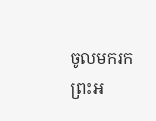ចូលមករកព្រះអ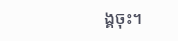ង្គចុះ។